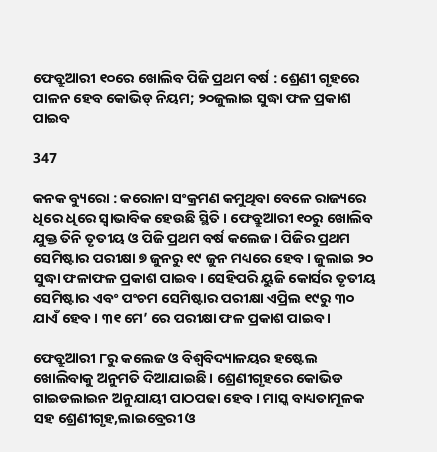ଫେବ୍ରୁଆରୀ ୧୦ରେ ଖୋଲିବ ପିଜି ପ୍ରଥମ ବର୍ଷ : ଶ୍ରେଣୀ ଗୃହରେ ପାଳନ ହେବ କୋଭିଡ୍ ନିୟମ; ୨୦ଜୁଲାଇ ସୁଦ୍ଧା ଫଳ ପ୍ରକାଶ ପାଇବ

347

କନକ ବ୍ୟୁରୋ : କରୋନା ସଂକ୍ରମଣ କମୁଥିବା ବେଳେ ରାଜ୍ୟରେ ଧିରେ ଧିରେ ସ୍ୱାଭାବିକ ହେଉଛି ସ୍ଥିତି । ଫେବ୍ରୁଆରୀ ୧୦ରୁ ଖୋଲିବ ଯୁକ୍ତ ତିନି ତୃତୀୟ ଓ ପିଜି ପ୍ରଥମ ବର୍ଷ କଲେଜ । ପିଜିର ପ୍ରଥମ ସେମିଷ୍ଟାର ପରୀକ୍ଷା ୭ ଜୁନରୁ ୧୯ ଜୁନ ମଧ୍ୟରେ ହେବ । ଜୁଲାଇ ୨୦ ସୁଦ୍ଧା ଫଳାଫଳ ପ୍ରକାଶ ପାଇବ। ସେହିପରି ୟୁଜି କୋର୍ସର ତୃତୀୟ ସେମିଷ୍ଟାର ଏବଂ ପଂଚମ ସେମିଷ୍ଟାର ପରୀକ୍ଷା ଏପ୍ରିଲ ୧୯ରୁ ୩୦ ଯାଏଁ ହେବ । ୩୧ ମେ’ ରେ ପରୀକ୍ଷା ଫଳ ପ୍ରକାଶ ପାଇବ ।

ଫେବ୍ରୁଆରୀ ୮ରୁ କଲେଜ ଓ ବିଶ୍ୱବିଦ୍ୟାଳୟର ହଷ୍ଟେଲ ଖୋଲିବାକୁ ଅନୁମତି ଦିଆଯାଇଛି । ଶ୍ରେଣୀଗୃହରେ କୋଭିଡ ଗାଇଡଲାଇନ ଅନୁଯାୟୀ ପାଠପଢା ହେବ । ମାସ୍କ ବାଧ୍ୟତାମୂଳକ ସହ ଶ୍ରେଣୀଗୃହ,ଲାଇବ୍ରେରୀ ଓ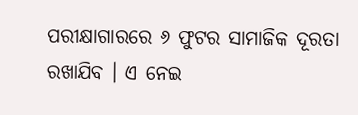ପରୀକ୍ଷାଗାରରେ ୬ ଫୁଟର ସାମାଜିକ ଦୂରତା ରଖାଯିବ । ଏ ନେଇ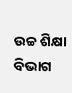ଉଚ୍ଚ ଶିକ୍ଷା ବିଭାଗ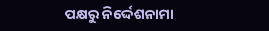ପକ୍ଷରୁ ନିର୍ଦ୍ଦେଶନାମା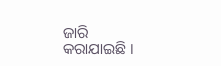ଜାରି କରାଯାଇଛି ।